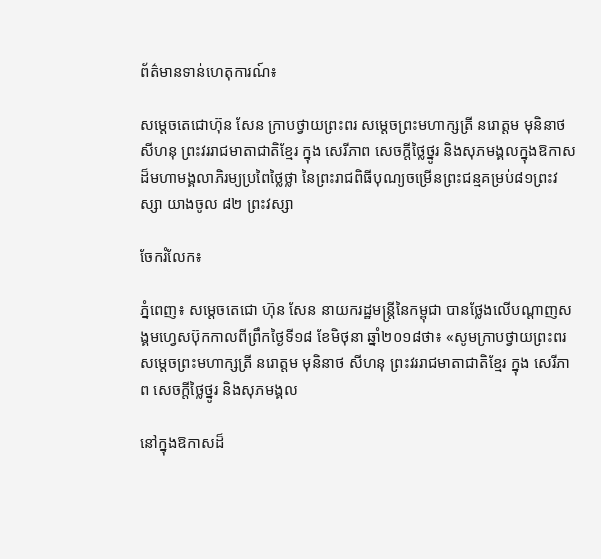ព័ត៌មានទាន់ហេតុការណ៍៖

សម្តេចតេជោហ៊ុន សែន ក្រាបថ្វាយព្រះពរ សម្តេចព្រះមហាក្សត្រី នរោត្តម មុនិនាថ សីហនុ ព្រះវររាជមាតាជាតិខ្មែរ ក្នុង សេរីភាព សេចក្តីថ្លៃថ្នូរ និងសុភមង្គលក្នុងឱកាសដ៏មហាមង្គលាភិរម្យប្រពៃថ្លៃថ្លា នៃព្រះរាជពិធីបុណ្យចម្រើនព្រះជន្មគម្រប់៨១ព្រះវស្សា យាងចូល ៨២ ព្រះវស្សា

ចែករំលែក៖

ភ្នំពេញ៖ សម្តេចតេជោ ហ៊ុន សែន នាយករដ្ឋមន្ត្រីនៃកម្ពុជា បានថ្លែងលើបណ្តាញសង្គមហ្វេសប៊ុកកាលពីព្រឹកថ្ងៃទី១៨ ខែមិថុនា ឆ្នាំ២០១៨ថា៖ «សូមក្រាបថ្វាយព្រះពរ សម្តេចព្រះមហាក្សត្រី នរោត្តម មុនិនាថ សីហនុ ព្រះវររាជមាតាជាតិខ្មែរ ក្នុង សេរីភាព សេចក្តីថ្លៃថ្នូរ និងសុភមង្គល

នៅក្នុងឱកាសដ៏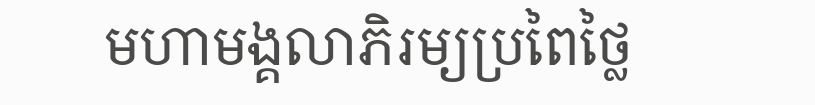មហាមង្គលាភិរម្យប្រពៃថ្លៃ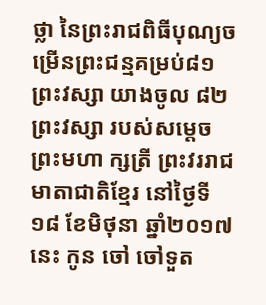ថ្លា នៃព្រះរាជពិធីបុណ្យចម្រើនព្រះជន្មគម្រប់៨១ព្រះវស្សា យាងចូល ៨២ ព្រះវស្សា របស់សម្តេចព្រះមហា ក្សត្រី ព្រះវររាជមាតាជាតិខ្មែរ នៅថ្ងៃទី១៨ ខែមិថុនា ឆ្នាំ២០១៧នេះ កូន ចៅ ចៅទួត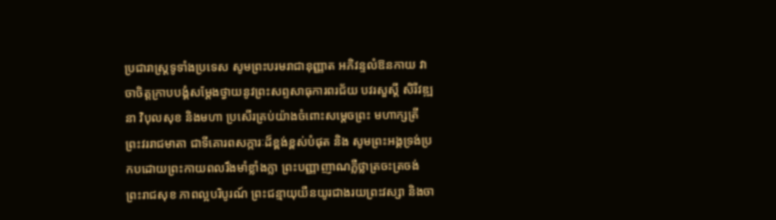ប្រជារាស្រ្តទូទាំងប្រទេស សូមព្រះបរមរាជានុញ្ញាត អភិវន្ទលំឱនកាយ វាចាចិត្តក្រាបបង្គំសម្តែងថ្វាយនូវព្រះសព្ទសាធុការពរជ័យ បវរសួស្ដី សិរីវឌ្ឍនា វិបុលសុខ និងមហា ប្រសើរគ្រប់យ៉ាងចំពោះសម្តេចព្រះ មហាក្សត្រីព្រះវររាជមាតា ជាទីគោរពសក្ការៈដ៏ខ្ពង់ខ្ពស់បំផុត និង សូមព្រះអង្គទ្រង់ប្រកបដោយព្រះកាយពលរឹងមាំខ្លាំងក្លា ព្រះបញ្ញាញាណភ្លឺថ្លាត្រចះត្រចង់ ព្រះរាជសុខ ភាពល្អបរិបូរណ៍ ព្រះជន្មាយុយឺនយូរជាងរយព្រះវស្សា និងចា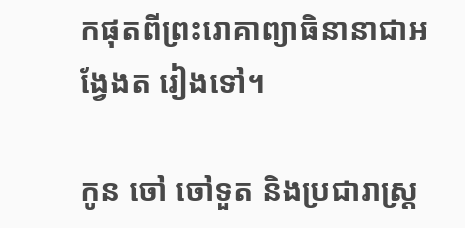កផុតពីព្រះរោគាព្យាធិនានាជាអង្វែងត រៀងទៅ។

កូន ចៅ ចៅទួត និងប្រជារាស្រ្ត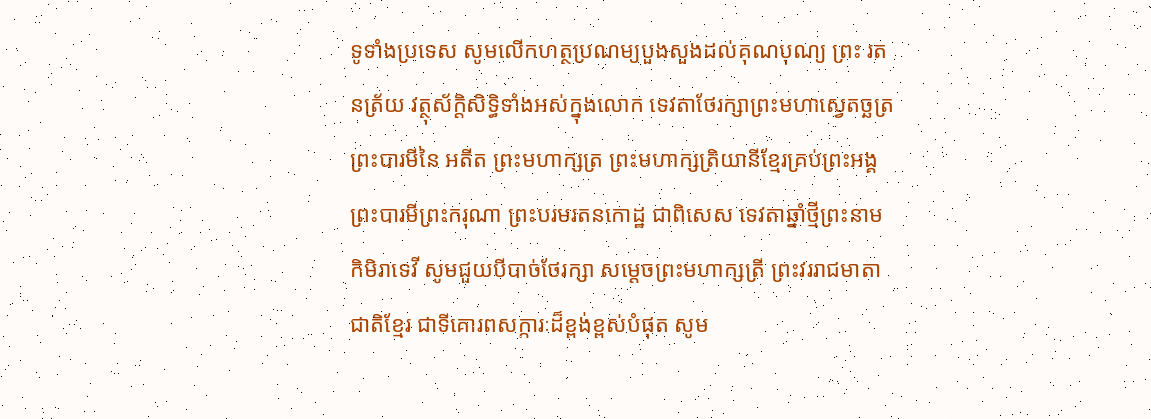ទូទាំងប្រទេស សូមលើកហត្ថប្រណម្យបួងសួងដល់គុណបុណ្យ ព្រះ រតនត្រ័យ វត្ថុស័ក្តិសិទ្ធិទាំងអស់ក្នុងលោក ទេវតាថែរក្សាព្រះមហាស្វេតច្ឆត្រ ព្រះបារមីនៃ អតីត ព្រះមហាក្សត្រ ព្រះមហាក្សត្រិយានីខ្មែរគ្រប់ព្រះអង្គ ព្រះបារមីព្រះករុណា ព្រះបរមរតនកោដ្ឋ ជាពិសេស ទេវតាឆ្នាំថ្មីព្រះនាម កិមិរាទេវី សូមជួយបីបាច់ថែរក្សា សម្ដេចព្រះមហាក្សត្រី ព្រះវររាជមាតាជាតិខ្មែរ ជាទីគោរពសក្ការៈដ៏ខ្ពង់ខ្ពស់បំផុត សូម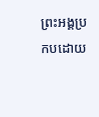ព្រះអង្គប្រកបដោយ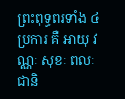ព្រះពុទ្ធពរទាំង ៤ ប្រការ គឺ អាយុ វណ្ណៈ សុខៈ ពលៈ ជានិ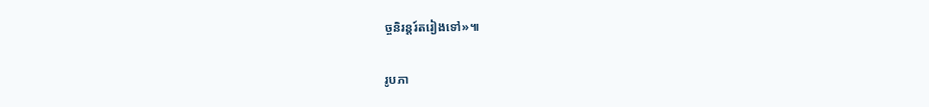ច្ចនិរន្តរ៍តរៀងទៅ»៕

រូបភា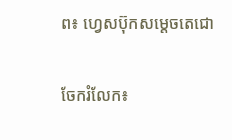ព៖ ហ្វេសប៊ុកសម្តេចតេជោ


ចែករំលែក៖